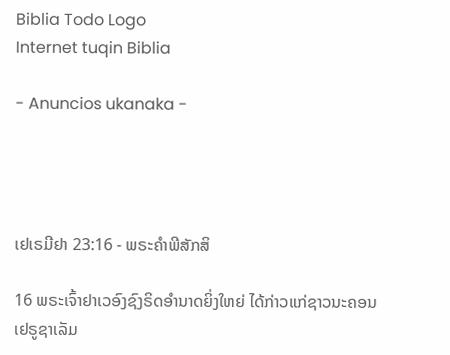Biblia Todo Logo
Internet tuqin Biblia

- Anuncios ukanaka -




ເຢເຣມີຢາ 23:16 - ພຣະຄຳພີສັກສິ

16 ພຣະເຈົ້າຢາເວອົງຊົງຣິດອຳນາດຍິ່ງໃຫຍ່ ໄດ້ກ່າວແກ່ຊາວນະຄອນເຢຣູຊາເລັມ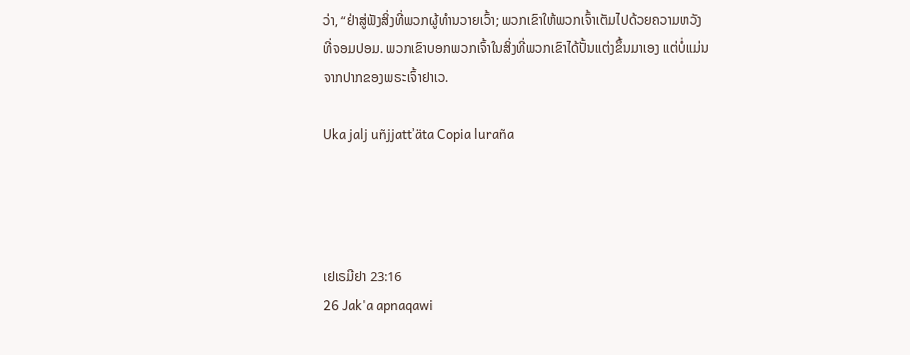ວ່າ, “ຢ່າສູ່ຟັງສິ່ງທີ່ພວກຜູ້ທຳນວາຍເວົ້າ; ພວກເຂົາໃຫ້ພວກເຈົ້າເຕັມໄປດ້ວຍຄວາມຫວັງທີ່ຈອມປອມ. ພວກເຂົາບອກພວກເຈົ້າໃນສິ່ງທີ່ພວກເຂົາໄດ້ປັ້ນແຕ່ງຂຶ້ນມາເອງ ແຕ່ບໍ່ແມ່ນຈາກປາກຂອງພຣະເຈົ້າຢາເວ.

Uka jalj uñjjattʼäta Copia luraña




ເຢເຣມີຢາ 23:16
26 Jak'a apnaqawi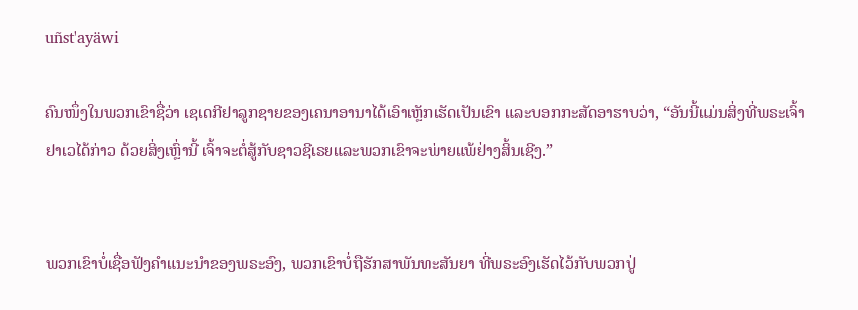uñst'ayäwi

ຄົນໜຶ່ງໃນພວກເຂົາຊື່ວ່າ ເຊເດກີຢາລູກຊາຍຂອງເຄນາອານາໄດ້ເອົາເຫຼັກເຮັດເປັນເຂົາ ແລະບອກກະສັດອາຮາບວ່າ, “ອັນນີ້ແມ່ນສິ່ງທີ່ພຣະເຈົ້າຢາເວໄດ້ກ່າວ ດ້ວຍສິ່ງເຫຼົ່ານີ້ ເຈົ້າຈະຕໍ່ສູ້ກັບຊາວຊີເຣຍແລະພວກເຂົາຈະພ່າຍແພ້ຢ່າງສິ້ນເຊີງ.”


ພວກເຂົາບໍ່ເຊື່ອຟັງຄຳແນະນຳຂອງພຣະອົງ, ພວກເຂົາບໍ່ຖືຮັກສາພັນທະສັນຍາ ທີ່ພຣະອົງເຮັດໄວ້ກັບພວກປູ່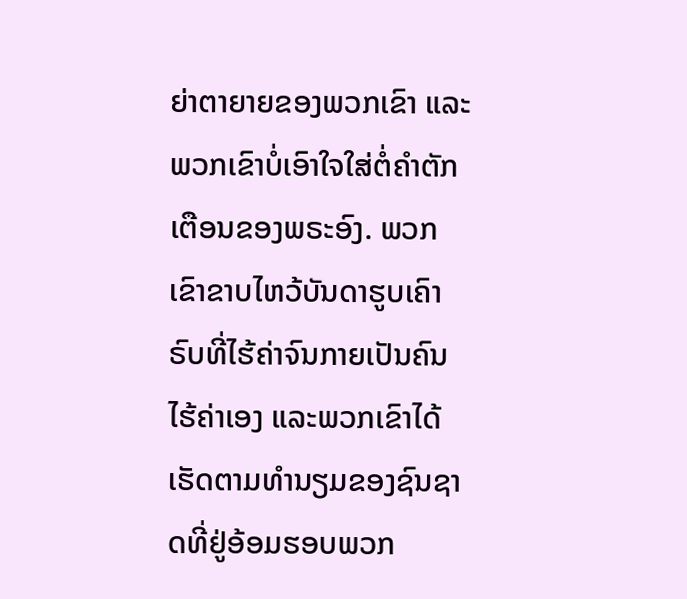ຍ່າຕາຍາຍຂອງພວກເຂົາ ແລະພວກເຂົາບໍ່ເອົາໃຈໃສ່ຕໍ່ຄຳຕັກເຕືອນຂອງພຣະອົງ. ພວກເຂົາຂາບໄຫວ້ບັນດາຮູບເຄົາຣົບທີ່ໄຮ້ຄ່າຈົນກາຍເປັນຄົນໄຮ້ຄ່າເອງ ແລະພວກເຂົາໄດ້ເຮັດຕາມທຳນຽມຂອງຊົນຊາດທີ່ຢູ່ອ້ອມຮອບພວກ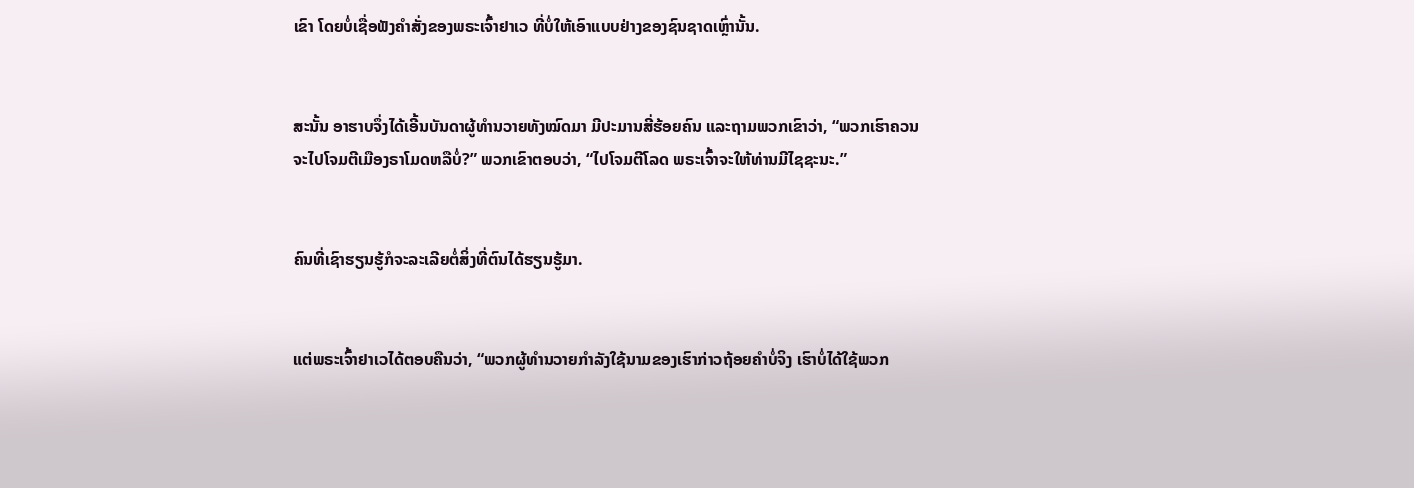ເຂົາ ໂດຍບໍ່ເຊື່ອຟັງຄຳສັ່ງຂອງພຣະເຈົ້າຢາເວ ທີ່ບໍ່ໃຫ້ເອົາແບບຢ່າງຂອງຊົນຊາດເຫຼົ່ານັ້ນ.


ສະນັ້ນ ອາຮາບຈຶ່ງໄດ້ເອີ້ນບັນດາຜູ້ທຳນວາຍທັງໝົດມາ ມີປະມານສີ່ຮ້ອຍຄົນ ແລະຖາມພວກເຂົາວ່າ, “ພວກເຮົາຄວນຈະໄປໂຈມຕີເມືອງຣາໂມດຫລືບໍ່?” ພວກເຂົາຕອບວ່າ, “ໄປໂຈມຕີໂລດ ພຣະເຈົ້າຈະໃຫ້ທ່ານມີໄຊຊະນະ.”


ຄົນທີ່ເຊົາຮຽນຮູ້ກໍຈະລະເລີຍຕໍ່ສິ່ງທີ່ຕົນໄດ້ຮຽນຮູ້ມາ.


ແຕ່ພຣະເຈົ້າຢາເວໄດ້ຕອບຄືນວ່າ, “ພວກຜູ້ທຳນວາຍກຳລັງໃຊ້ນາມຂອງເຮົາກ່າວຖ້ອຍຄຳບໍ່ຈິງ ເຮົາບໍ່ໄດ້ໃຊ້ພວກ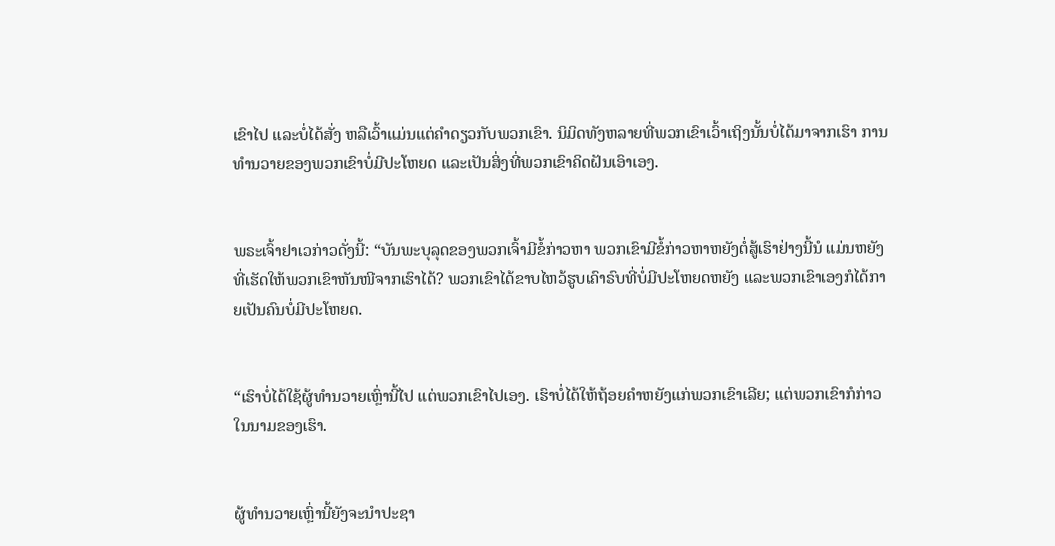ເຂົາໄປ ແລະບໍ່ໄດ້ສັ່ງ ຫລືເວົ້າແມ່ນແຕ່ຄຳດຽວກັບພວກເຂົາ. ນິມິດທັງຫລາຍທີ່ພວກເຂົາເວົ້າເຖິງນັ້ນບໍ່ໄດ້ມາຈາກເຮົາ ການທຳນວາຍຂອງພວກເຂົາບໍ່ມີປະໂຫຍດ ແລະເປັນສິ່ງທີ່ພວກເຂົາຄິດຝັນເອົາເອງ.


ພຣະເຈົ້າຢາເວກ່າວດັ່ງນີ້: “ບັນພະບຸລຸດຂອງພວກເຈົ້າມີຂໍ້ກ່າວຫາ ພວກເຂົາມີຂໍ້ກ່າວຫາຫຍັງຕໍ່ສູ້ເຮົາຢ່າງນີ້ນໍ ແມ່ນຫຍັງທີ່ເຮັດໃຫ້ພວກເຂົາຫັນໜີຈາກເຮົາໄດ້? ພວກເຂົາໄດ້ຂາບໄຫວ້ຮູບເຄົາຣົບທີ່ບໍ່ມີປະໂຫຍດຫຍັງ ແລະພວກເຂົາເອງກໍໄດ້ກາຍເປັນຄົນບໍ່ມີປະໂຫຍດ.


“ເຮົາບໍ່ໄດ້ໃຊ້ຜູ້ທຳນວາຍເຫຼົ່ານີ້ໄປ ແຕ່ພວກເຂົາໄປເອງ. ເຮົາບໍ່ໄດ້ໃຫ້ຖ້ອຍຄຳຫຍັງແກ່ພວກເຂົາເລີຍ; ແຕ່ພວກເຂົາກໍກ່າວໃນນາມຂອງເຮົາ.


ຜູ້ທຳນວາຍເຫຼົ່ານີ້ຍັງຈະນຳປະຊາ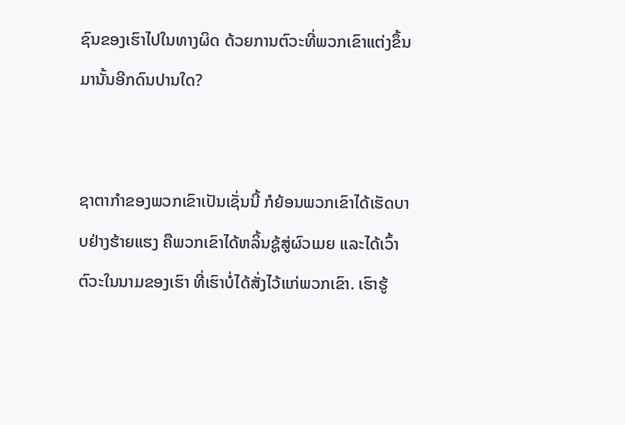ຊົນຂອງເຮົາໄປໃນທາງຜິດ ດ້ວຍການຕົວະທີ່ພວກເຂົາແຕ່ງຂຶ້ນມານັ້ນອີກດົນປານໃດ?


ຊາຕາກຳຂອງພວກເຂົາເປັນເຊັ່ນນີ້ ກໍຍ້ອນພວກເຂົາໄດ້ເຮັດບາບຢ່າງຮ້າຍແຮງ ຄືພວກເຂົາໄດ້ຫລິ້ນຊູ້ສູ່ຜົວເມຍ ແລະໄດ້ເວົ້າຕົວະໃນນາມຂອງເຮົາ ທີ່ເຮົາບໍ່ໄດ້ສັ່ງໄວ້ແກ່ພວກເຂົາ. ເຮົາຮູ້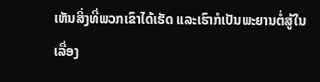ເຫັນສິ່ງທີ່ພວກເຂົາໄດ້ເຮັດ ແລະເຮົາກໍເປັນພະຍານຕໍ່ສູ້ໃນເລື່ອງ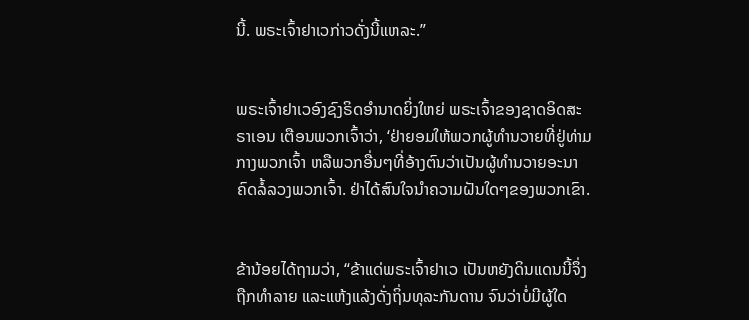ນີ້. ພຣະເຈົ້າຢາເວກ່າວດັ່ງນີ້ແຫລະ.”


ພຣະເຈົ້າຢາເວອົງຊົງຣິດອຳນາດຍິ່ງໃຫຍ່ ພຣະເຈົ້າຂອງຊາດອິດສະຣາເອນ ເຕືອນພວກເຈົ້າວ່າ, ‘ຢ່າຍອມໃຫ້ພວກຜູ້ທຳນວາຍທີ່ຢູ່ທ່າມກາງພວກເຈົ້າ ຫລືພວກອື່ນໆທີ່ອ້າງຕົນວ່າເປັນຜູ້ທຳນວາຍອະນາຄົດລໍ້ລວງພວກເຈົ້າ. ຢ່າໄດ້ສົນໃຈນຳຄວາມຝັນໃດໆຂອງພວກເຂົາ.


ຂ້ານ້ອຍໄດ້ຖາມວ່າ, “ຂ້າແດ່ພຣະເຈົ້າຢາເວ ເປັນຫຍັງດິນແດນນີ້ຈຶ່ງຖືກທຳລາຍ ແລະແຫ້ງແລ້ງດັ່ງຖິ່ນທຸລະກັນດານ ຈົນວ່າບໍ່ມີຜູ້ໃດ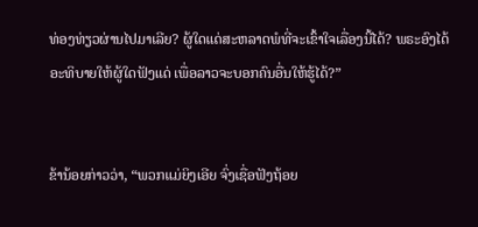ທ່ອງທ່ຽວຜ່ານໄປມາເລີຍ? ຜູ້ໃດແດ່ສະຫລາດພໍທີ່ຈະເຂົ້າໃຈເລື່ອງນີ້ໄດ້? ພຣະອົງໄດ້ອະທິບາຍໃຫ້ຜູ້ໃດຟັງແດ່ ເພື່ອລາວຈະບອກຄົນອື່ນໃຫ້ຮູ້ໄດ້?”


ຂ້ານ້ອຍກ່າວວ່າ, “ພວກແມ່ຍິງເອີຍ ຈົ່ງເຊື່ອຟັງຖ້ອຍ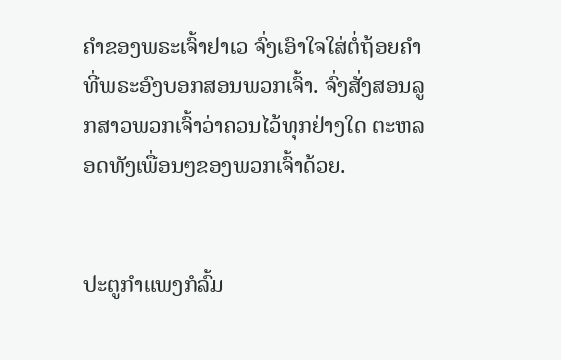ຄຳຂອງພຣະເຈົ້າຢາເວ ຈົ່ງເອົາໃຈໃສ່ຕໍ່ຖ້ອຍຄຳທີ່ພຣະອົງບອກສອນພວກເຈົ້າ. ຈົ່ງສັ່ງສອນລູກສາວພວກເຈົ້າວ່າຄວນໄວ້ທຸກຢ່າງໃດ ຕະຫລອດທັງເພື່ອນໆຂອງພວກເຈົ້າດ້ວຍ.


ປະຕູກຳແພງກໍລົ້ມ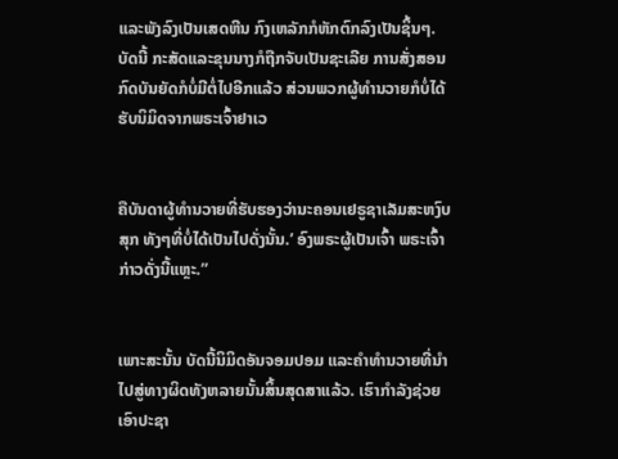ແລະພັງລົງເປັນເສດຫີນ ກົງເຫລັກກໍຫັກຕົກລົງເປັນຊິ້ນໆ. ບັດນີ້ ກະສັດແລະຂຸນນາງກໍຖືກຈັບເປັນຊະເລີຍ ການສັ່ງສອນກົດບັນຍັດກໍບໍ່ມີຕໍ່ໄປອີກແລ້ວ ສ່ວນພວກຜູ້ທຳນວາຍກໍບໍ່ໄດ້ຮັບນິມິດຈາກພຣະເຈົ້າຢາເວ


ຄືບັນດາຜູ້ທຳນວາຍທີ່ຮັບຮອງວ່ານະຄອນເຢຣູຊາເລັມສະຫງົບສຸກ ທັງໆທີ່ບໍ່ໄດ້ເປັນໄປດັ່ງນັ້ນ.’ ອົງພຣະຜູ້ເປັນເຈົ້າ ພຣະເຈົ້າກ່າວດັ່ງນີ້ແຫຼະ.”


ເພາະສະນັ້ນ ບັດນີ້ນິມິດອັນຈອມປອມ ແລະຄຳທຳນວາຍທີ່ນຳໄປສູ່ທາງຜິດທັງຫລາຍນັ້ນສິ້ນສຸດສາແລ້ວ. ເຮົາກຳລັງຊ່ວຍເອົາປະຊາ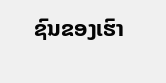ຊົນຂອງເຮົາ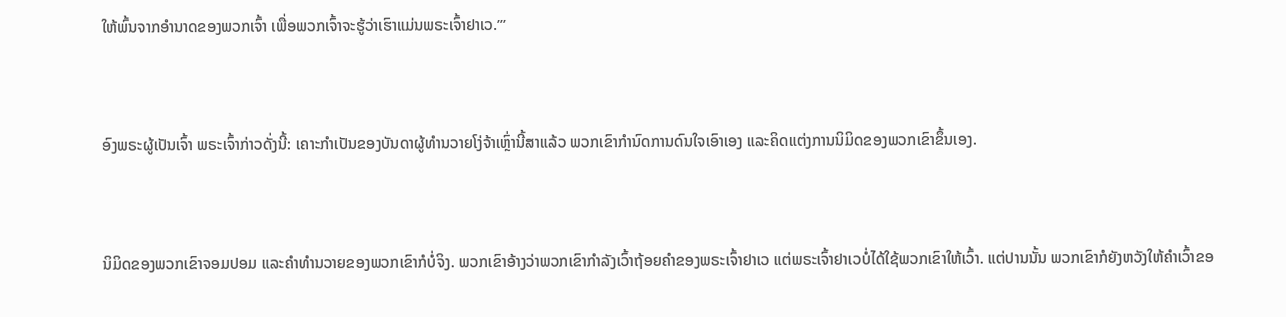ໃຫ້ພົ້ນຈາກອຳນາດຂອງພວກເຈົ້າ ເພື່ອພວກເຈົ້າຈະຮູ້ວ່າເຮົາແມ່ນພຣະເຈົ້າຢາເວ.”’


ອົງພຣະຜູ້ເປັນເຈົ້າ ພຣະເຈົ້າກ່າວດັ່ງນີ້: ເຄາະກຳເປັນຂອງບັນດາຜູ້ທຳນວາຍໂງ່ຈ້າເຫຼົ່ານີ້ສາແລ້ວ ພວກເຂົາກຳນົດການດົນໃຈເອົາເອງ ແລະຄິດແຕ່ງການນິມິດຂອງພວກເຂົາຂຶ້ນເອງ.


ນິມິດຂອງພວກເຂົາຈອມປອມ ແລະຄຳທຳນວາຍຂອງພວກເຂົາກໍບໍ່ຈິງ. ພວກເຂົາອ້າງວ່າພວກເຂົາກຳລັງເວົ້າຖ້ອຍຄຳຂອງພຣະເຈົ້າຢາເວ ແຕ່ພຣະເຈົ້າຢາເວບໍ່ໄດ້ໃຊ້ພວກເຂົາໃຫ້ເວົ້າ. ແຕ່ປານນັ້ນ ພວກເຂົາກໍຍັງຫວັງໃຫ້ຄຳເວົ້າຂອ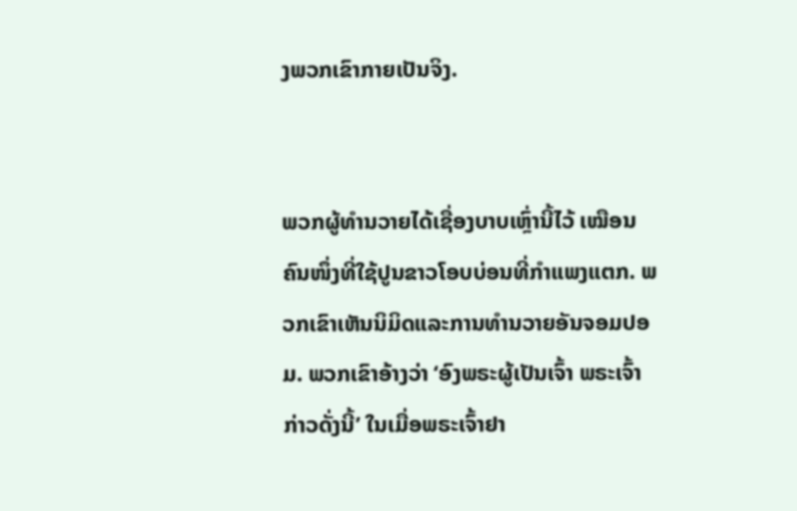ງພວກເຂົາກາຍເປັນຈິງ.


ພວກຜູ້ທຳນວາຍໄດ້ເຊື່ອງບາບເຫຼົ່ານີ້ໄວ້ ເໝືອນຄົນໜຶ່ງທີ່ໃຊ້ປູນຂາວໂອບບ່ອນທີ່ກຳແພງແຕກ. ພວກເຂົາເຫັນນິມິດແລະການທຳນວາຍອັນຈອມປອມ. ພວກເຂົາອ້າງວ່າ ‘ອົງພຣະຜູ້ເປັນເຈົ້າ ພຣະເຈົ້າກ່າວດັ່ງນີ້’ ໃນເມື່ອພຣະເຈົ້າຢາ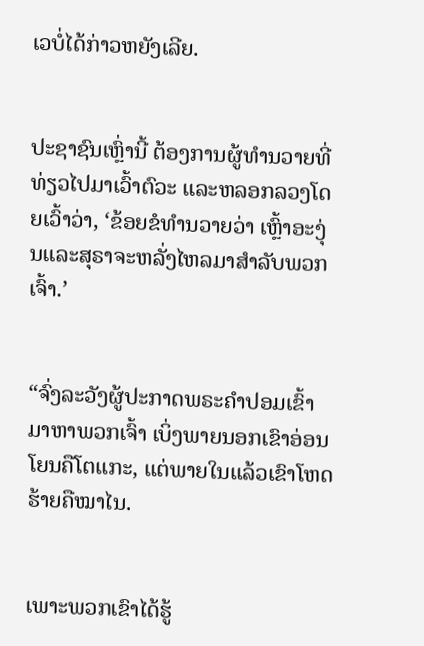ເວບໍ່ໄດ້ກ່າວຫຍັງເລີຍ.


ປະຊາຊົນເຫຼົ່ານີ້ ຕ້ອງການຜູ້ທຳນວາຍທີ່ທ່ຽວໄປມາເວົ້າຕົວະ ແລະຫລອກລວງໂດຍເວົ້າວ່າ, ‘ຂ້ອຍຂໍທຳນວາຍວ່າ ເຫຼົ້າອະງຸ່ນແລະສຸຣາຈະຫລັ່ງໄຫລມາສຳລັບພວກເຈົ້າ.’


“ຈົ່ງລະວັງຜູ້ປະກາດພຣະຄຳປອມເຂົ້າມາຫາພວກເຈົ້າ ເບິ່ງພາຍນອກເຂົາອ່ອນໂຍນຄືໂຕແກະ, ແຕ່ພາຍໃນແລ້ວເຂົາໂຫດຮ້າຍຄືໝາໄນ.


ເພາະພວກເຂົາໄດ້ຮູ້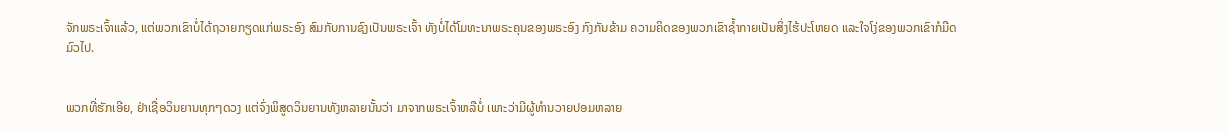ຈັກພຣະເຈົ້າແລ້ວ, ແຕ່ພວກເຂົາບໍ່ໄດ້ຖວາຍກຽດແກ່ພຣະອົງ ສົມກັບການຊົງເປັນພຣະເຈົ້າ ທັງບໍ່ໄດ້ໂມທະນາພຣະຄຸນຂອງພຣະອົງ ກົງກັນຂ້າມ ຄວາມຄິດຂອງພວກເຂົາຊໍ້າກາຍເປັນສິ່ງໄຮ້ປະໂຫຍດ ແລະໃຈໂງ່ຂອງພວກເຂົາກໍມືດມົວໄປ.


ພວກທີ່ຮັກເອີຍ, ຢ່າເຊື່ອວິນຍານທຸກໆດວງ ແຕ່ຈົ່ງພິສູດວິນຍານທັງຫລາຍນັ້ນວ່າ ມາຈາກພຣະເຈົ້າຫລືບໍ່ ເພາະວ່າມີຜູ້ທຳນວາຍປອມຫລາຍ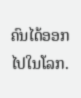ຄົນໄດ້ອອກໄປໃນໂລກ.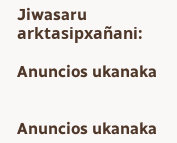Jiwasaru arktasipxañani:

Anuncios ukanaka


Anuncios ukanaka